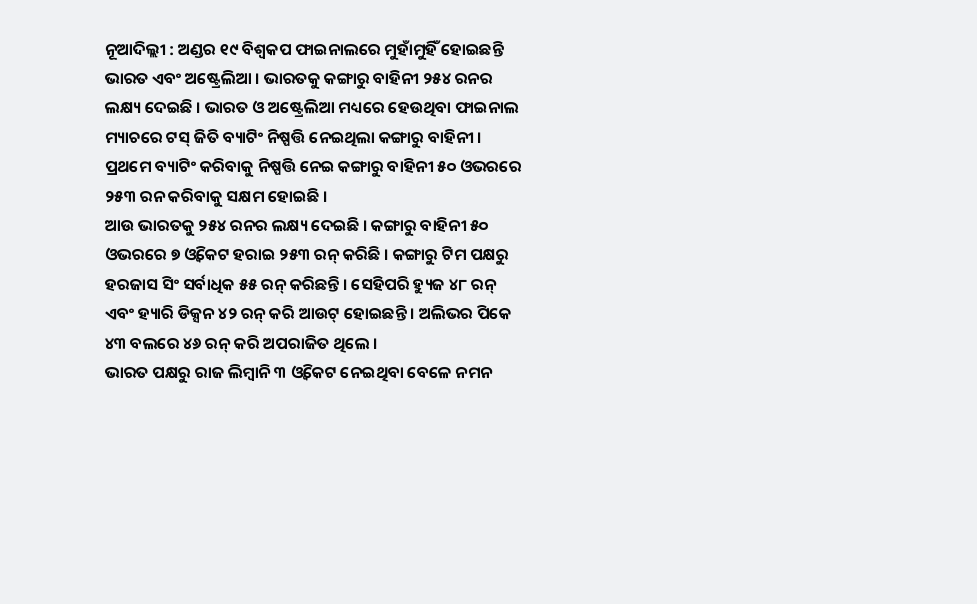ନୂଆଦିଲ୍ଲୀ : ଅଣ୍ଡର ୧୯ ବିଶ୍ୱକପ ଫାଇନାଲରେ ମୁହାଁମୁହିଁ ହୋଇଛନ୍ତି ଭାରତ ଏବଂ ଅଷ୍ଟ୍ରେଲିଆ । ଭାରତକୁ କଙ୍ଗାରୁ ବାହିନୀ ୨୫୪ ରନର ଲକ୍ଷ୍ୟ ଦେଇଛି । ଭାରତ ଓ ଅଷ୍ଟ୍ରେଲିଆ ମଧ୍ୟରେ ହେଉଥିବା ଫାଇନାଲ ମ୍ୟାଚରେ ଟସ୍ ଜିତି ବ୍ୟାଟିଂ ନିଷ୍ପତ୍ତି ନେଇଥିଲା କଙ୍ଗାରୁ ବାହିନୀ ।
ପ୍ରଥମେ ବ୍ୟାଟିଂ କରିବାକୁ ନିଷ୍ପତ୍ତି ନେଇ କଙ୍ଗାରୁ ବାହିନୀ ୫୦ ଓଭରରେ ୨୫୩ ରନ କରିବାକୁ ସକ୍ଷମ ହୋଇଛି ।
ଆଉ ଭାରତକୁ ୨୫୪ ରନର ଲକ୍ଷ୍ୟ ଦେଇଛି । କଙ୍ଗାରୁ ବାହିନୀ ୫୦ ଓଭରରେ ୭ ଓ୍ଵିକେଟ ହରାଇ ୨୫୩ ରନ୍ କରିଛି । କଙ୍ଗାରୁ ଟିମ ପକ୍ଷରୁ ହରଜାସ ସିଂ ସର୍ବାଧିକ ୫୫ ରନ୍ କରିଛନ୍ତି । ସେହିପରି ହ୍ୟୁଜ ୪୮ ରନ୍ ଏବଂ ହ୍ୟାରି ଡିକ୍ସନ ୪୨ ରନ୍ କରି ଆଉଟ୍ ହୋଇଛନ୍ତି । ଅଲିଭର ପିକେ ୪୩ ବଲରେ ୪୬ ରନ୍ କରି ଅପରାଜିତ ଥିଲେ ।
ଭାରତ ପକ୍ଷରୁ ରାଜ ଲିମ୍ବାନି ୩ ଓ୍ଵିକେଟ ନେଇଥିବା ବେଳେ ନମନ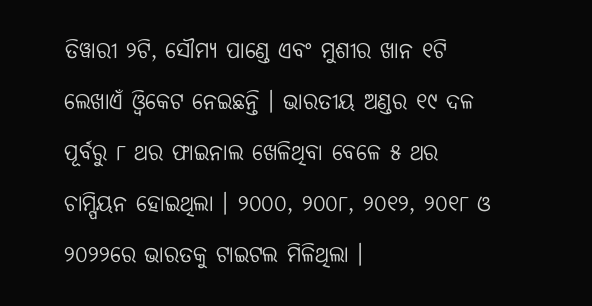ତିୱାରୀ ୨ଟି, ସୌମ୍ୟ ପାଣ୍ଡେ ଏବଂ ମୁଶୀର ଖାନ ୧ଟି ଲେଖାଏଁ ଓ୍ଵିକେଟ ନେଇଛନ୍ତି । ଭାରତୀୟ ଅଣ୍ଡର ୧୯ ଦଳ ପୂର୍ବରୁ ୮ ଥର ଫାଇନାଲ ଖେଳିଥିବା ବେଳେ ୫ ଥର ଚାମ୍ପିୟନ ହୋଇଥିଲା । ୨୦୦୦, ୨୦୦୮, ୨୦୧୨, ୨୦୧୮ ଓ ୨୦୨୨ରେ ଭାରତକୁ ଟାଇଟଲ ମିଳିଥିଲା ।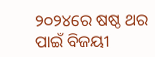୨୦୨୪ରେ ଷଷ୍ଠ ଥର ପାଇଁ ବିଜୟୀ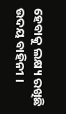ହେବାକୁ ଲକ୍ଷ୍ୟ ରଖିଛି ଉଦୟ ବାହିନୀ ।